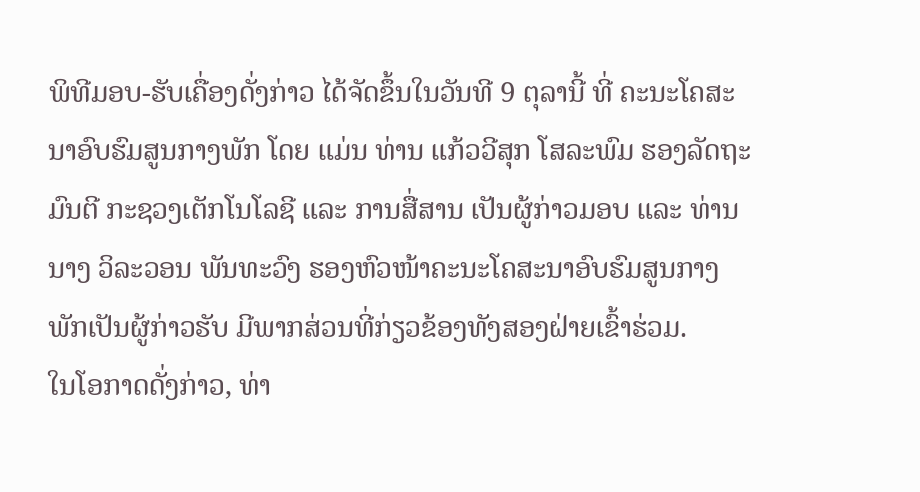ພິທີມອບ-ຮັບເຄື່ອງດັ່ງກ່າວ ໄດ້ຈັດຂຶ້ນໃນວັນທີ 9 ຕຸລານີ້ ທີ່ ຄະນະໂຄສະນາອົບຮົມສູນກາງພັກ ໂດຍ ແມ່ນ ທ່ານ ແກ້ວວີສຸກ ໂສລະພົມ ຮອງລັດຖະມົນຕີ ກະຊວງເຕັກໂນໂລຊີ ແລະ ການສື່ສານ ເປັນຜູ້ກ່າວມອບ ແລະ ທ່ານ ນາງ ວິລະວອນ ພັນທະວົງ ຮອງຫົວໜ້າຄະນະໂຄສະນາອົບຮົມສູນກາງພັກເປັນຜູ້ກ່າວຮັບ ມີພາກສ່ວນທີ່ກ່ຽວຂ້ອງທັງສອງຝ່າຍເຂົ້າຮ່ວມ.
ໃນໂອກາດດັ່ງກ່າວ, ທ່າ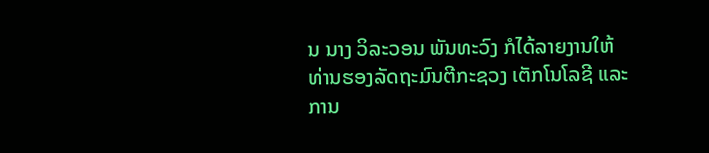ນ ນາງ ວິລະວອນ ພັນທະວົງ ກໍໄດ້ລາຍງານໃຫ້ ທ່ານຮອງລັດຖະມົນຕີກະຊວງ ເຕັກໂນໂລຊີ ແລະ ການ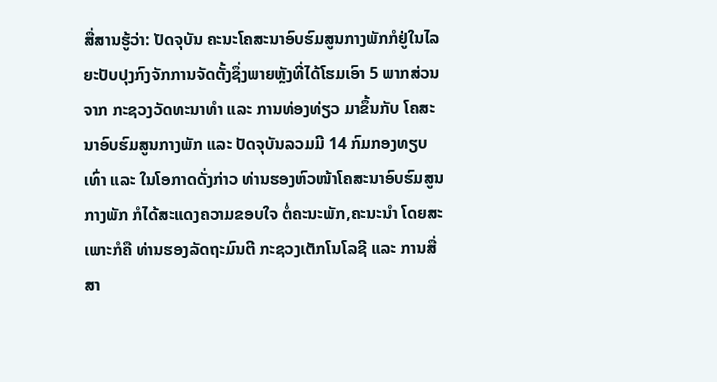ສື່ສານຮູ້ວ່າ: ປັດຈຸບັນ ຄະນະໂຄສະນາອົບຮົມສູນກາງພັກກໍຢູ່ໃນໄລຍະປັບປຸງກົງຈັກການຈັດຕັ້ງຊຶ່ງພາຍຫຼັງທີ່ໄດ້ໂຮມເອົາ 5 ພາກສ່ວນ ຈາກ ກະຊວງວັດທະນາທຳ ແລະ ການທ່ອງທ່ຽວ ມາຂຶ້ນກັບ ໂຄສະນາອົບຮົມສູນກາງພັກ ແລະ ປັດຈຸບັນລວມມີ 14 ກົມກອງທຽບເທົ່າ ແລະ ໃນໂອກາດດັ່ງກ່າວ ທ່ານຮອງຫົວໜ້າໂຄສະນາອົບຮົມສູນກາງພັກ ກໍໄດ້ສະແດງຄວາມຂອບໃຈ ຕໍ່ຄະນະພັກ,ຄະນະນຳ ໂດຍສະເພາະກໍຄື ທ່ານຮອງລັດຖະມົນຕີ ກະຊວງເຕັກໂນໂລຊີ ແລະ ການສື່ສາ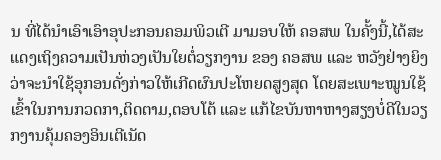ນ ທີ່ໄດ້ນຳເອົາເອົາອຸປະກອນຄອມພິວເຕີ ມາມອບໃຫ້ ຄອສພ ໃນຄັ້ງນີ້,ໄດ້ສະແດງເຖິງຄວາມເປັນຫ່ວງເປັນໃຍຕໍ່ວຽກງານ ຂອງ ຄອສພ ແລະ ຫວັງຢ່າງຍິງວ່າຈະນຳໃຊ້ອຸກອນດັ່ງກ່າວໃຫ້ເກີດຜົນປະໂຫຍດສູງສຸດ ໂດຍສະເພາະໝູນໃຊ້ເຂົ້າໃນການກວດກາ,ຕິດຕາມ,ຕອບໂຕ້ ແລະ ແກ້ໄຂບັນຫາຫາງສຽງບໍ່ດີໃນວຽກງານຄຸ້ມຄອງອິນເຕີເນັດ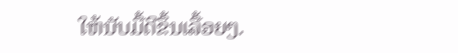ໃຫ້ນັບມື້ດີຂຶ້ນເລື້ອຍໆ.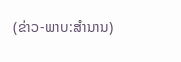(ຂ່າວ-ພາບ:ສຳນານ)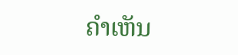ຄໍາເຫັນ